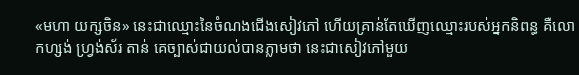«មហា យក្សចិន» នេះជាឈ្មោះនៃចំណងជើងសៀវភៅ ហើយគ្រាន់តែឃើញឈ្មោះរបស់អ្នកនិពន្ធ គឺលោកហ្សង់ ហ្វ្រង់ស័រ តាន់ គេច្បាស់ជាយល់បានភ្លាមថា នេះជាសៀវភៅមួយ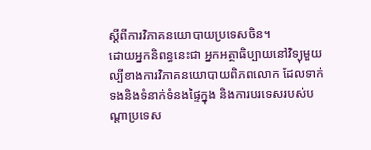ស្ដីពីការវិភាគនយោបាយប្រទេសចិន។
ដោយអ្នកនិពន្ធនេះជា អ្នកអត្ថាធិប្បាយនៅវិទ្យុមួយ ល្បីខាងការវិភាគនយោបាយពិភពលោក ដែលទាក់ទងនិងទំនាក់ទំនងផ្ទៃក្នុង និងការបរទេសរបស់បណ្ដាប្រទេស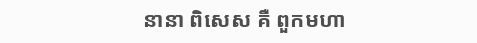នានា ពិសេស គឺ ពួកមហា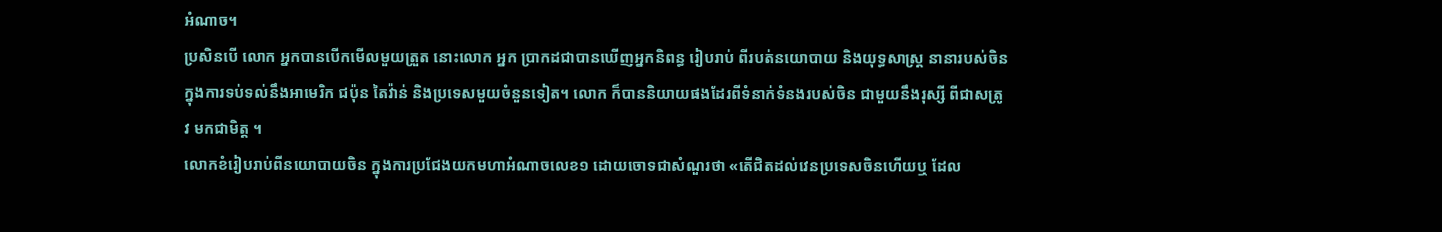អំណាច។
ប្រសិនបើ លោក អ្នកបានបើកមើលមួយត្រួត នោះលោក អ្នក ប្រាកដជាបានឃើញអ្នកនិពន្ធ រៀបរាប់ ពីរបត់នយោបាយ និងយុទ្ធសាស្ត្រ នានារបស់ចិន ក្នុងការទប់ទល់នឹងអាមេរិក ជប៉ុន តៃវ៉ាន់ និងប្រទេសមួយចំនួនទៀត។ លោក ក៏បាននិយាយផងដែរពីទំនាក់ទំនងរបស់ចិន ជាមួយនឹងរុស្សី ពីជាសត្រូវ មកជាមិត្ត ។
លោកខំរៀបរាប់ពីនយោបាយចិន ក្នុងការប្រជែងយកមហាអំណាចលេខ១ ដោយចោទជាសំណួរថា «តើជិតដល់វេនប្រទេសចិនហើយឬ ដែល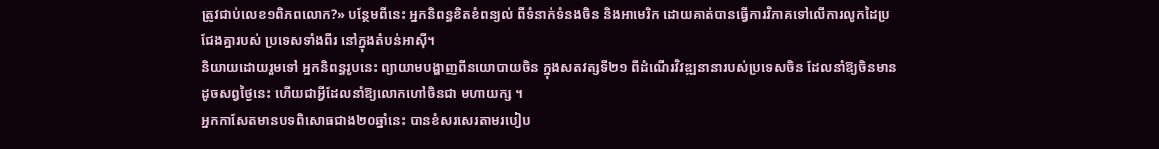ត្រូវជាប់លេខ១ពិភពលោក?» បន្ថែមពីនេះ អ្នកនិពន្ធខិតខំពន្យល់ ពីទំនាក់ទំនងចិន និងអាមេរិក ដោយគាត់បានធ្វើការវិភាគទៅលើការលូកដៃប្រជែងគ្នារបស់ ប្រទេសទាំងពីរ នៅក្នុងតំបន់អាស៊ី។
និយាយដោយរួមទៅ អ្នកនិពន្ធរូបនេះ ព្យាយាមបង្ហាញពីនយោបាយចិន ក្នុងសតវត្សទី២១ ពីដំណើរវិវឌ្ឍនានារបស់ប្រទេសចិន ដែលនាំឱ្យចិនមានដូចសព្វថ្ងៃនេះ ហើយជាអ្វីដែលនាំឱ្យលោកហៅចិនជា មហាយក្ស ។
អ្នកកាសែតមានបទពិសោធជាង២០ឆ្នាំនេះ បានខំសរសេរតាមរបៀប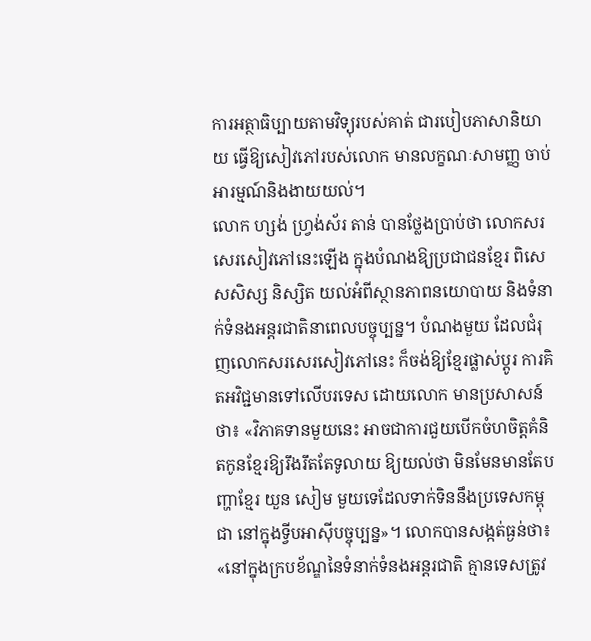ការអត្ថាធិប្បាយតាមវិទ្យុរបស់គាត់ ជារបៀបភាសានិយាយ ធ្វើឱ្យសៀវភៅរបស់លោក មានលក្ខណៈសាមញ្ញ ចាប់អារម្មណ៍និងងាយយល់។
លោក ហ្សង់ ហ្វ្រង់ស័រ តាន់ បានថ្លែងប្រាប់ថា លោកសរសេរសៀវភៅនេះឡើង ក្នុងបំណងឱ្យប្រជាជនខ្មែរ ពិសេសសិស្ស និស្សិត យល់អំពីស្ថានភាពនយោបាយ និងទំនាក់ទំនងអន្តរជាតិនាពេលបច្ចុប្បន្ន។ បំណងមួយ ដែលជំរុញលោកសរសេរសៀវភៅនេះ ក៏ចង់ឱ្យខ្មែរផ្លាស់ប្តូរ ការគិតអវិជ្ជមានទៅលើបរទេស ដោយលោក មានប្រសាសន៍ថា៖ «វិភាគទានមួយនេះ អាចជាការជួយបើកចំហចិត្តគំនិតកូនខ្មែរឱ្យរឹងរឹតតែទូលាយ ឱ្យយល់ថា មិនមែនមានតែបញ្ហាខ្មែរ យួន សៀម មួយទេដែលទាក់ទិននឹងប្រទេសកម្ពុជា នៅក្នុងទ្វីបអាស៊ីបច្ចុប្បន្ន»។ លោកបានសង្កត់ធ្ងន់ថា៖ «នៅក្នុងក្របខ័ណ្ឌនៃទំនាក់ទំនងអន្តរជាតិ គ្មានទេសត្រូវ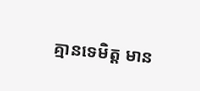គ្មានទេមិត្ត មាន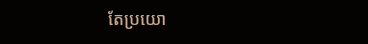តែប្រយោ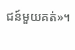ជន៍មួយគត់»។